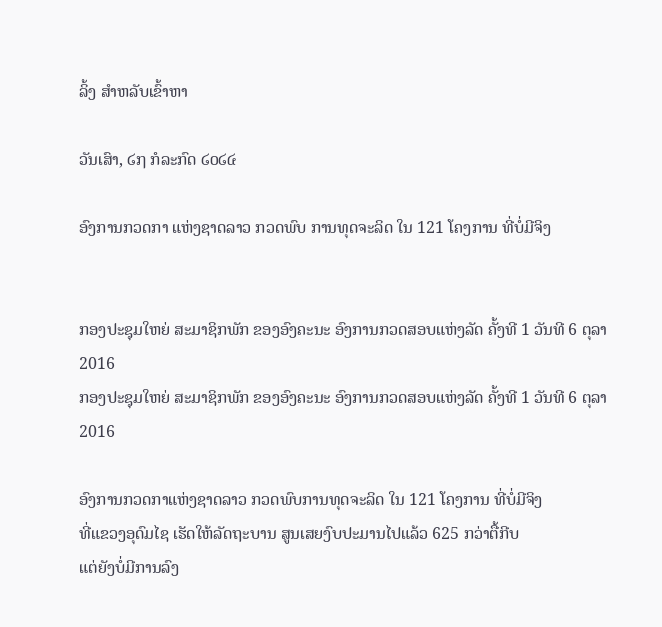ລິ້ງ ສຳຫລັບເຂົ້າຫາ

ວັນເສົາ, ໒໗ ກໍລະກົດ ໒໐໒໔

ອົງການກວດກາ ແຫ່ງຊາດລາວ ກວດພົບ ການທຸດຈະລິດ ໃນ 121 ໂຄງການ ທີ່ບໍ່ມີຈິງ


ກອງປະຊຸມໃຫຍ່ ສະມາຊິກພັກ ຂອງອົງຄະນະ ອົງການກວດສອບແຫ່ງລັດ ຄັ້ງທີ 1 ວັນທີ 6 ຕຸລາ 2016
ກອງປະຊຸມໃຫຍ່ ສະມາຊິກພັກ ຂອງອົງຄະນະ ອົງການກວດສອບແຫ່ງລັດ ຄັ້ງທີ 1 ວັນທີ 6 ຕຸລາ 2016

ອົງການກວດກາແຫ່ງຊາດລາວ ກວດພົບການທຸດຈະລິດ ໃນ 121 ໂຄງການ ທີ່ບໍ່ມີຈິງ
ທີ່ແຂວງອຸດົມໄຊ ເຮັດໃຫ້ລັດຖະບານ ສູນເສຍງົບປະມານໄປແລ້ວ 625 ກວ່າຕື້ກີບ
ແຕ່ຍັງບໍ່ມີການລົງ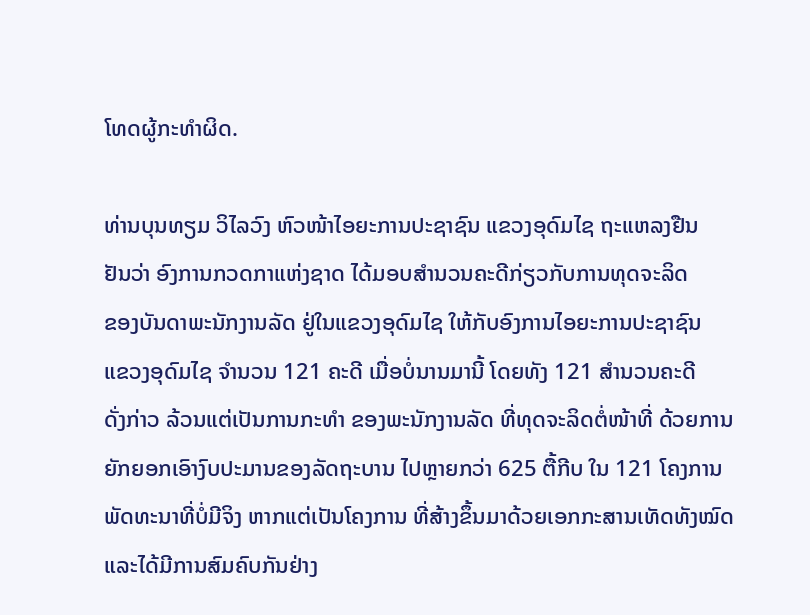ໂທດຜູ້ກະທຳຜິດ.

ທ່ານບຸນທຽມ ວິໄລວົງ ຫົວໜ້າໄອຍະການປະຊາຊົນ ແຂວງອຸດົມໄຊ ຖະແຫລງຢືນ
ຢັນວ່າ ອົງການກວດກາແຫ່ງຊາດ ໄດ້ມອບສຳນວນຄະດີກ່ຽວກັບການທຸດຈະລິດ
ຂອງບັນດາພະນັກງານລັດ ຢູ່ໃນແຂວງອຸດົມໄຊ ໃຫ້ກັບອົງການໄອຍະການປະຊາຊົນ
ແຂວງອຸດົມໄຊ ຈຳນວນ 121 ຄະດີ ເມື່ອບໍ່ນານມານີ້ ໂດຍທັງ 121 ສຳນວນຄະດີ
ດັ່ງກ່າວ ລ້ວນແຕ່ເປັນການກະທຳ ຂອງພະນັກງານລັດ ທີ່ທຸດຈະລິດຕໍ່ໜ້າທີ່ ດ້ວຍການ
ຍັກຍອກເອົາງົບປະມານຂອງລັດຖະບານ ໄປຫຼາຍກວ່າ 625 ຕື້ກີບ ໃນ 121 ໂຄງການ
ພັດທະນາທີ່ບໍ່ມີຈິງ ຫາກແຕ່ເປັນໂຄງການ ທີ່ສ້າງຂຶ້ນມາດ້ວຍເອກກະສານເທັດທັງໝົດ
ແລະໄດ້ມີການສົມຄົບກັນຢ່າງ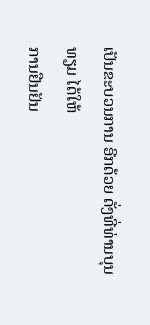ເປັນຂະບວນການ ອີກດ້ວຍ ດັ່ງທີ່ທ່ານບຸນທຽມ ໄດ້ໃຫ້
ການຢືນຢັນ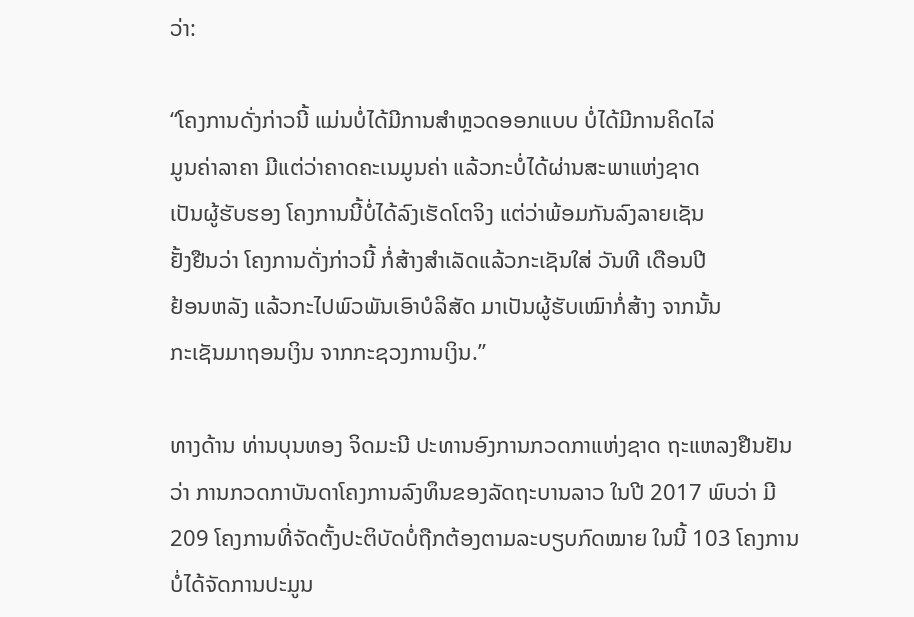ວ່າ:

“ໂຄງການດັ່ງກ່າວນີ້ ແມ່ນບໍ່ໄດ້ມີການສຳຫຼວດອອກແບບ ບໍ່ໄດ້ມີການຄິດໄລ່
ມູນຄ່າລາຄາ ມີແຕ່ວ່າຄາດຄະເນມູນຄ່າ ແລ້ວກະບໍ່ໄດ້ຜ່ານສະພາແຫ່ງຊາດ
ເປັນຜູ້ຮັບຮອງ ໂຄງການນີ້ບໍ່ໄດ້ລົງເຮັດໂຕຈິງ ແຕ່ວ່າພ້ອມກັນລົງລາຍເຊັນ
ຢັ້ງຢືນວ່າ ໂຄງການດັ່ງກ່າວນີ້ ກໍ່ສ້າງສຳເລັດແລ້ວກະເຊັນໃສ່ ວັນທີ ເດືອນປີ
ຢ້ອນຫລັງ ແລ້ວກະໄປພົວພັນເອົາບໍລິສັດ ມາເປັນຜູ້ຮັບເໝົາກໍ່ສ້າງ ຈາກນັ້ນ
ກະເຊັນມາຖອນເງິນ ຈາກກະຊວງການເງິນ.”

ທາງດ້ານ ທ່ານບຸນທອງ ຈິດມະນີ ປະທານອົງການກວດກາແຫ່ງຊາດ ຖະແຫລງຢືນຢັນ
ວ່າ ການກວດກາບັນດາໂຄງການລົງທຶນຂອງລັດຖະບານລາວ ໃນປີ 2017 ພົບວ່າ ມີ
209 ໂຄງການທີ່ຈັດຕັ້ງປະຕິບັດບໍ່ຖືກຕ້ອງຕາມລະບຽບກົດໝາຍ ໃນນີ້ 103 ໂຄງການ
ບໍ່ໄດ້ຈັດການປະມູນ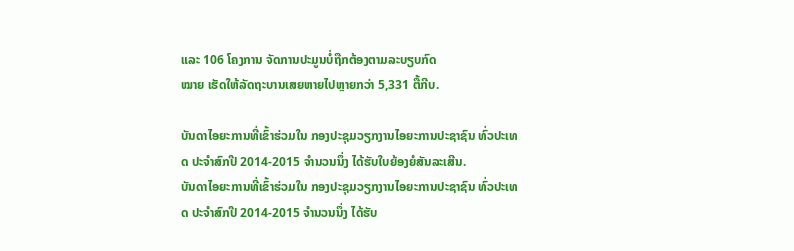ແລະ 106 ໂຄງການ ຈັດການປະມູນບໍ່ຖືກຕ້ອງຕາມລະບຽບກົດ
ໝາຍ ເຮັດໃຫ້ລັດຖະບານເສຍຫາຍໄປຫຼາຍກວ່າ 5,331 ຕື້ກີບ.

ບັນດາໄອຍະການທີ່ເຂົ້າຮ່ວມໃນ ກອງປະຊຸມວຽກງານໄອຍະການປະຊາຊົນ ທົ່ວປະເທດ ປະຈຳສົກປີ 2014-2015 ຈຳນວນນຶ່ງ ໄດ້ຮັບໃບຍ້ອງຍໍສັນລະເສີນ.
ບັນດາໄອຍະການທີ່ເຂົ້າຮ່ວມໃນ ກອງປະຊຸມວຽກງານໄອຍະການປະຊາຊົນ ທົ່ວປະເທດ ປະຈຳສົກປີ 2014-2015 ຈຳນວນນຶ່ງ ໄດ້ຮັບ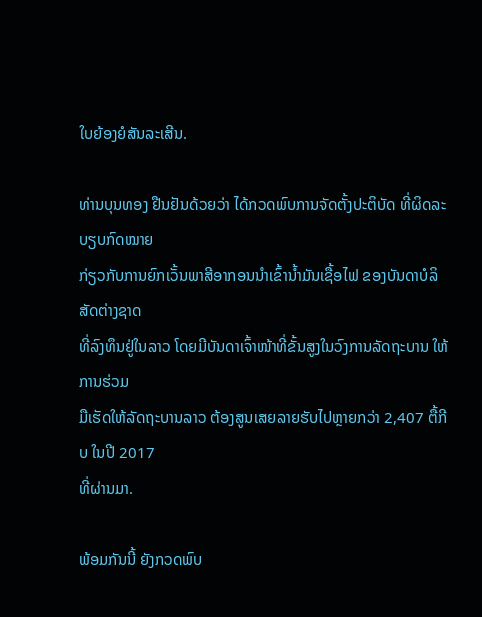ໃບຍ້ອງຍໍສັນລະເສີນ.

ທ່ານບຸນທອງ ຢືນຢັນດ້ວຍວ່າ ໄດ້ກວດພົບການຈັດຕັ້ງປະຕິບັດ ທີ່ຜິດລະບຽບກົດໝາຍ
ກ່ຽວກັບການຍົກເວັ້ນພາສີອາກອນນຳເຂົ້ານ້ຳມັນເຊື້ອໄຟ ຂອງບັນດາບໍລິສັດຕ່າງຊາດ
ທີ່ລົງທຶນຢູ່ໃນລາວ ໂດຍມີບັນດາເຈົ້າໜ້າທີ່ຂັ້ນສູງໃນວົງການລັດຖະບານ ໃຫ້ການຮ່ວມ
ມືເຮັດໃຫ້ລັດຖະບານລາວ ຕ້ອງສູນເສຍລາຍຮັບໄປຫຼາຍກວ່າ 2,407 ຕື້ກີບ ໃນປີ 2017
ທີ່ຜ່ານມາ.

ພ້ອມກັນນີ້ ຍັງກວດພົບ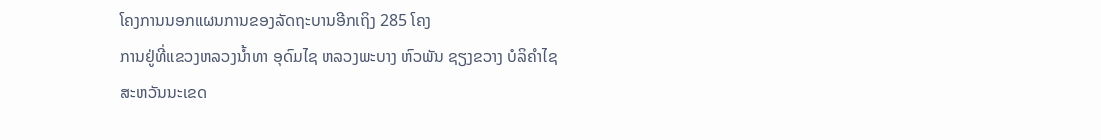ໂຄງການນອກແຜນການຂອງລັດຖະບານອີກເຖິງ 285 ໂຄງ
ການຢູ່ທີ່ແຂວງຫລວງນ້ຳທາ ອຸດົມໄຊ ຫລວງພະບາງ ຫົວພັນ ຊຽງຂວາງ ບໍລິຄຳໄຊ
ສະຫວັນນະເຂດ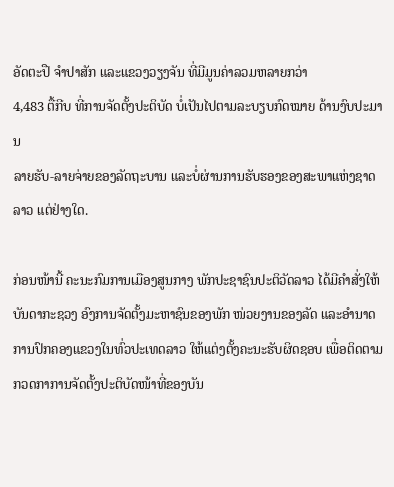ອັດຕະປື ຈຳປາສັກ ແລະແຂວງວຽງຈັນ ທີ່ມີມູນຄ່າລວມຫລາຍກວ່າ
4,483 ຕື້ກີບ ທີ່ການຈັດຕັ້ງປະຕິບັດ ບໍ່ເປັນໄປຕາມລະບຽບກົດໝາຍ ດ້ານງົບປະມານ
ລາຍຮັບ-ລາຍຈ່າຍຂອງລັດຖະບານ ແລະບໍ່ຜ່ານການຮັບຮອງຂອງສະພາແຫ່ງຊາດ
ລາວ ແຕ່ຢ່າງໃດ.

ກ່ອນໜ້ານີ້ ຄະນະກົມການເມືອງສູນກາງ ພັກປະຊາຊົນປະຕິວັດລາວ ໄດ້ມີຄຳສັ່ງໃຫ້
ບັນດາກະຊວງ ອົງການຈັດຕັ້ງມະຫາຊົນຂອງພັກ ໜ່ວຍງານຂອງລັດ ແລະອຳນາດ
ການປົກຄອງແຂວງໃນທົ່ວປະເທດລາວ ໃຫ້ແຕ່ງຕັ້ງຄະນະຮັບຜິດຊອບ ເພື່ອຕິດຕາມ
ກວດກາການຈັດຕັ້ງປະຕິບັດໜ້າທີ່ຂອງບັນ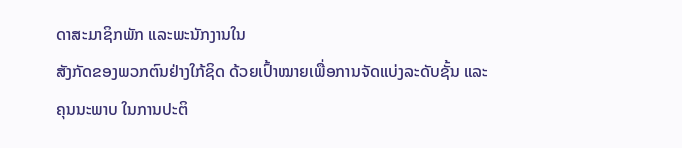ດາສະມາຊິກພັກ ແລະພະນັກງານໃນ
ສັງກັດຂອງພວກຕົນຢ່າງໃກ້ຊິດ ດ້ວຍເປົ້າໝາຍເພື່ອການຈັດແບ່ງລະດັບຊັ້ນ ແລະ
ຄຸນນະພາບ ໃນການປະຕິ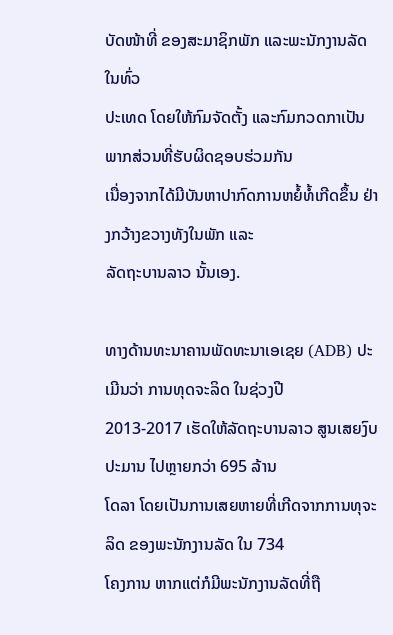ບັດໜ້າທີ່ ຂອງສະມາຊິກພັກ ແລະພະນັກງານລັດໃນທົ່ວ
ປະເທດ ໂດຍໃຫ້ກົມຈັດຕັ້ງ ແລະກົມກວດກາເປັນພາກສ່ວນທີ່ຮັບຜິດຊອບຮ່ວມກັນ
ເນື່ອງຈາກໄດ້ມີບັນຫາປາກົດການຫຍໍ້ທໍ້ເກີດຂຶ້ນ ຢ່າງກວ້າງຂວາງທັງໃນພັກ ແລະ
ລັດຖະບານລາວ ນັ້ນເອງ.

ທາງດ້ານທະນາຄານພັດທະນາເອເຊຍ (ADB) ປະເມີນວ່າ ການທຸດຈະລິດ ໃນຊ່ວງປີ
2013-2017 ເຮັດໃຫ້ລັດຖະບານລາວ ສູນເສຍງົບປະມານ ໄປຫຼາຍກວ່າ 695 ລ້ານ
ໂດລາ ໂດຍເປັນການເສຍຫາຍທີ່ເກີດຈາກການທຸຈະລິດ ຂອງພະນັກງານລັດ ໃນ 734
ໂຄງການ ຫາກແຕ່ກໍມີພະນັກງານລັດທີ່ຖື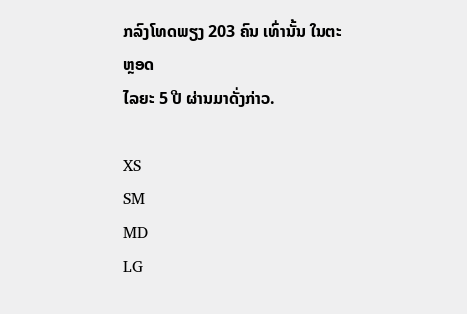ກລົງໂທດພຽງ 203 ຄົນ ເທົ່ານັ້ນ ໃນຕະຫຼອດ
ໄລຍະ 5 ປີ ຜ່ານມາດັ່ງກ່າວ.

XS
SM
MD
LG